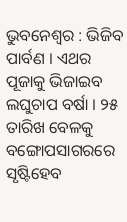ଭୁବନେଶ୍ୱର : ଭିଜିବ ପାର୍ବଣ । ଏଥର ପୂଜାକୁ ଭିଜାଇବ ଲଘୁଚାପ ବର୍ଷା । ୨୫ ତାରିଖ ବେଳକୁ ବଙ୍ଗୋପସାଗରରେ ସୃଷ୍ଟିହେବ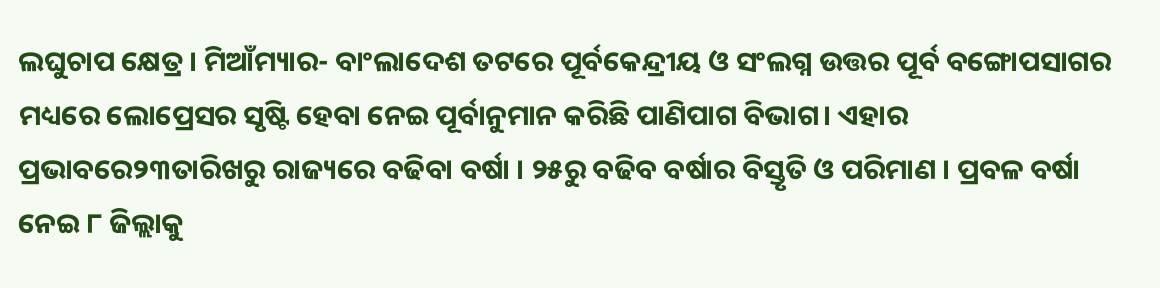ଲଘୁଚାପ କ୍ଷେତ୍ର । ମିଆଁମ୍ୟାର- ବାଂଲାଦେଶ ତଟରେ ପୂର୍ବକେନ୍ଦ୍ରୀୟ ଓ ସଂଲଗ୍ନ ଉତ୍ତର ପୂର୍ବ ବଙ୍ଗୋପସାଗର ମଧ୍ୟରେ ଲୋପ୍ରେସର ସୃଷ୍ଟି ହେବା ନେଇ ପୂର୍ବାନୁମାନ କରିଛି ପାଣିପାଗ ବିଭାଗ। ଏହାର ପ୍ରଭାବରେ୨୩ତାରିଖରୁ ରାଜ୍ୟରେ ବଢିବା ବର୍ଷା । ୨୫ରୁ ବଢିବ ବର୍ଷାର ବିସ୍ତୃତି ଓ ପରିମାଣ । ପ୍ରବଳ ବର୍ଷା ନେଇ ୮ ଜିଲ୍ଲାକୁ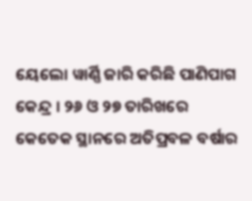ୟେଲୋ ୱାର୍ଣ୍ଣି ଜାରି କରିଛି ପାଣିପାଗ କେନ୍ଦ୍ର । ୨୬ ଓ ୨୭ ତାରିଖରେ କେତେକ ସ୍ଥାନରେ ଅତିପ୍ରବଳ ବର୍ଷାର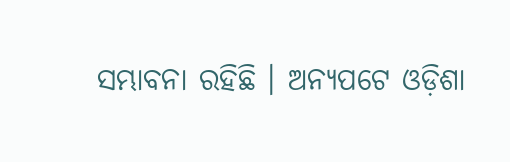ସମ୍ଭାବନା ରହିଛି । ଅନ୍ୟପଟେ ଓଡ଼ିଶା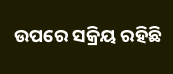ଉପରେ ସକ୍ରିୟ ରହିଛି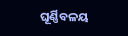ଘୂର୍ଣ୍ଣିବଳୟ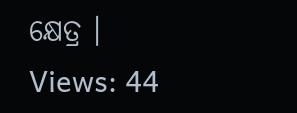କ୍ଷେତ୍ର ।
Views: 44